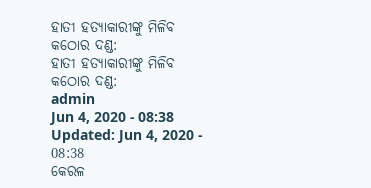ହାତୀ ହତ୍ୟାକାରୀଙ୍କୁ ମିଳିବ କଠୋର ଦଣ୍ଡ:
ହାତୀ ହତ୍ୟାକାରୀଙ୍କୁ ମିଳିବ କଠୋର ଦଣ୍ଡ:
admin
Jun 4, 2020 - 08:38
Updated: Jun 4, 2020 - 08:38
କେରଳ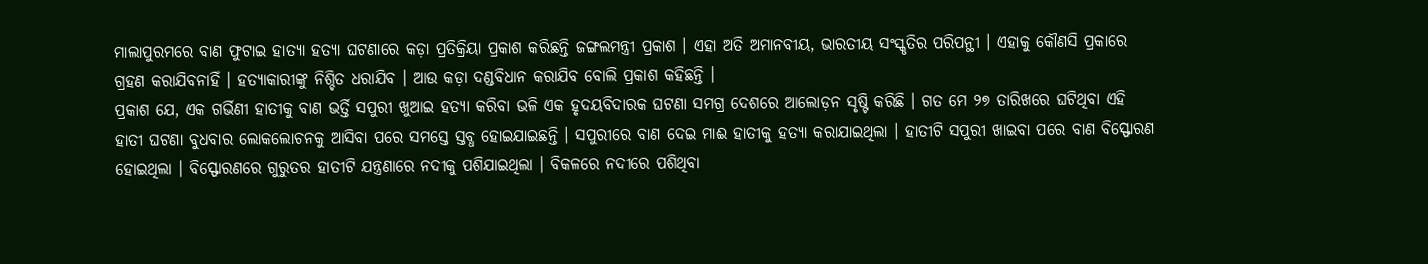ମାଲାପୁରମରେ ବାଣ ଫୁଟାଇ ହାତ୍ୟା ହତ୍ୟା ଘଟଣାରେ କଡ଼ା ପ୍ରତିକ୍ରିୟା ପ୍ରକାଶ କରିଛନ୍ତି ଜଙ୍ଗଲମନ୍ତ୍ରୀ ପ୍ରକାଶ । ଏହା ଅତି ଅମାନବୀୟ, ଭାରତୀୟ ସଂସ୍କୃତିର ପରିପନ୍ଥୀ । ଏହାକୁ କୌଣସି ପ୍ରକାରେ ଗ୍ରହଣ କରାଯିବନାହିଁ । ହତ୍ୟାକାରୀଙ୍କୁ ନିଶ୍ଚିତ ଧରାଯିବ । ଆଉ କଡ଼ା ଦଣ୍ଡବିଧାନ କରାଯିବ ବୋଲି ପ୍ରକାଶ କହିଛନ୍ତି ।
ପ୍ରକାଶ ଯେ, ଏକ ଗର୍ଭିଣୀ ହାତୀକୁ ବାଣ ଭର୍ତ୍ତି ସପୁରୀ ଖୁଆଇ ହତ୍ୟା କରିବା ଭଳି ଏକ ହୃଦୟବିଦାରକ ଘଟଣା ସମଗ୍ର ଦେଶରେ ଆଲୋଡ଼ନ ସୃଷ୍ଟି କରିଛି । ଗତ ମେ ୨୭ ତାରିଖରେ ଘଟିଥିବା ଏହି ହାତୀ ଘଟଣା ବୁଧବାର ଲୋକଲୋଚନକୁ ଆସିବା ପରେ ସମସ୍ତେ ସ୍ତବ୍ଧ ହୋଇଯାଇଛନ୍ତି । ସପୁରୀରେ ବାଣ ଦେଇ ମାଈ ହାତୀକୁ ହତ୍ୟା କରାଯାଇଥିଲା । ହାତୀଟି ସପୁରୀ ଖାଇବା ପରେ ବାଣ ବିସ୍ଫୋରଣ ହୋଇଥିଲା । ବିସ୍ଫୋରଣରେ ଗୁରୁତର ହାତୀଟି ଯନ୍ତ୍ରଣାରେ ନଦୀକୁ ପଶିଯାଇଥିଲା । ବିକଳରେ ନଦୀରେ ପଶିଥିବା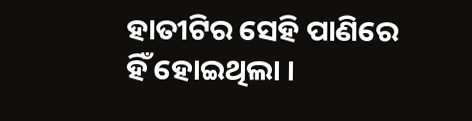ହାତୀଟିର ସେହି ପାଣିରେ ହିଁ ହୋଇଥିଲା ।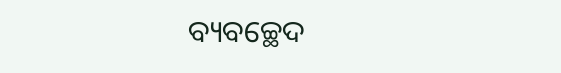ବ୍ୟବଚ୍ଛେଦ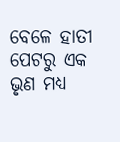ବେଳେ ହାତୀ ପେଟରୁ ଏକ ଭୃଣ ମଧ୍ୟ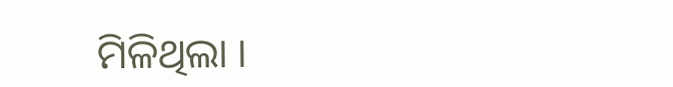ମିଳିଥିଲା ।